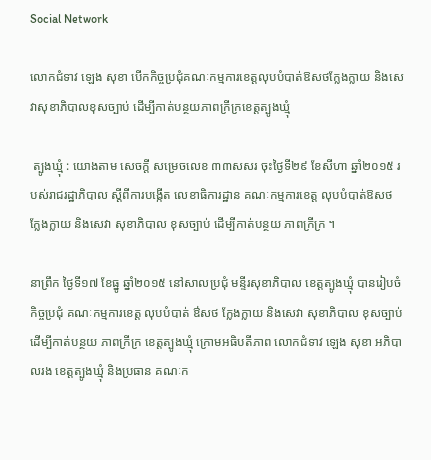Social Network

លោកជំទាវ ឡេង សុខា បើកកិច្ចប្រជុំគណៈកម្មការខេត្តលុបបំបាត់ឱសថក្លែងក្លាយ និងសេវាសុខាភិបាលខុសច្បាប់ ដើម្បីកាត់បន្ថយភាពក្រីក្រខេត្តត្បូងឃ្មុំ

 ត្បូងឃ្មុំ : យោងតាម សេចក្ដី សម្រេចលេខ ៣៣សសរ ចុះថ្ងៃទី២៩ ខែសីហា ឆ្នាំ២០១៥ របស់រាជរដ្ឋាភិបាល ស្ដីពីការបង្កើត លេខាធិការដ្ឋាន គណៈកម្មការខេត្ត លុបបំបាត់ឱសថ ក្លែងក្លាយ និងសេវា សុខាភិបាល ខុសច្បាប់ ដើម្បីកាត់បន្ថយ ភាពក្រីក្រ ។

នាព្រឹក ថ្ងៃទី១៧ ខែធ្នូ ឆ្នាំ២០១៥ នៅសាលប្រជុំ មន្ទីរសុខាភិបាល ខេត្តត្បូងឃ្មុំ បានរៀបចំ កិច្ចប្រជុំ គណៈកម្មការខេត្ត លុបបំបាត់ ឳសថ ក្លែងក្លាយ និងសេវា សុខាភិបាល ខុសច្បាប់ ដើម្បីកាត់បន្ថយ ភាពក្រីក្រ ខេត្តត្បូងឃ្មុំ ក្រោមអធិបតីភាព លោកជំទាវ ឡេង សុខា អភិបាលរង ខេត្តត្បូងឃ្មុំ និងប្រធាន គណៈក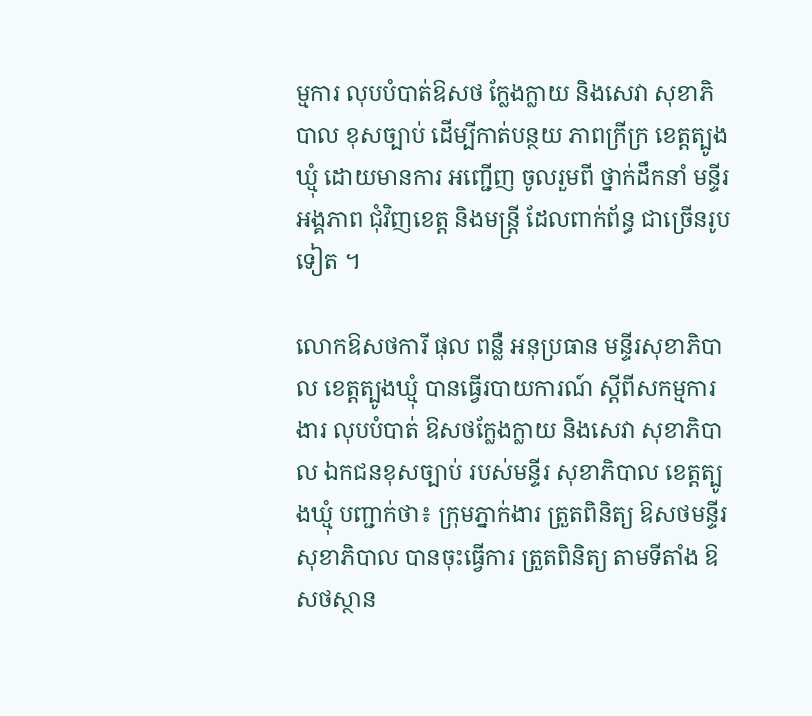ម្មការ លុបបំបាត់ឱសថ ក្លែងក្លាយ និងសេវា សុខាភិបាល ខុសច្បាប់ ដើម្បីកាត់បន្ថយ ភាពក្រីក្រ ខេត្តត្បូងឃ្មុំ ដោយមានការ អញ្ជើញ ចូលរួមពី ថ្នាក់ដឹកនាំ មន្ទីរ អង្គភាព ជុំវិញខេត្ត និងមន្រ្តី ដែលពាក់ព័ន្ធ ជាច្រើនរូបទៀត ។

លោកឱសថការី ផុល ពន្លឺ អនុប្រធាន មន្ទីរសុខាភិបាល ខេត្តត្បូងឃ្មុំ បានធ្វើរបាយការណ៍ ស្ដីពីសកម្មការងារ លុបបំបាត់ ឱសថក្លែងក្លាយ និងសេវា សុខាភិបាល ឯកជនខុសច្បាប់ របស់មន្ទីរ សុខាភិបាល ខេត្តត្បូងឃ្មុំ បញ្ជាក់ថា៖ ក្រុមភ្នាក់ងារ ត្រួតពិនិត្យ ឱសថមន្ទីរ សុខាភិបាល បានចុះធ្វើការ ត្រួតពិនិត្យ តាមទីតាំង ឱសថស្ថាន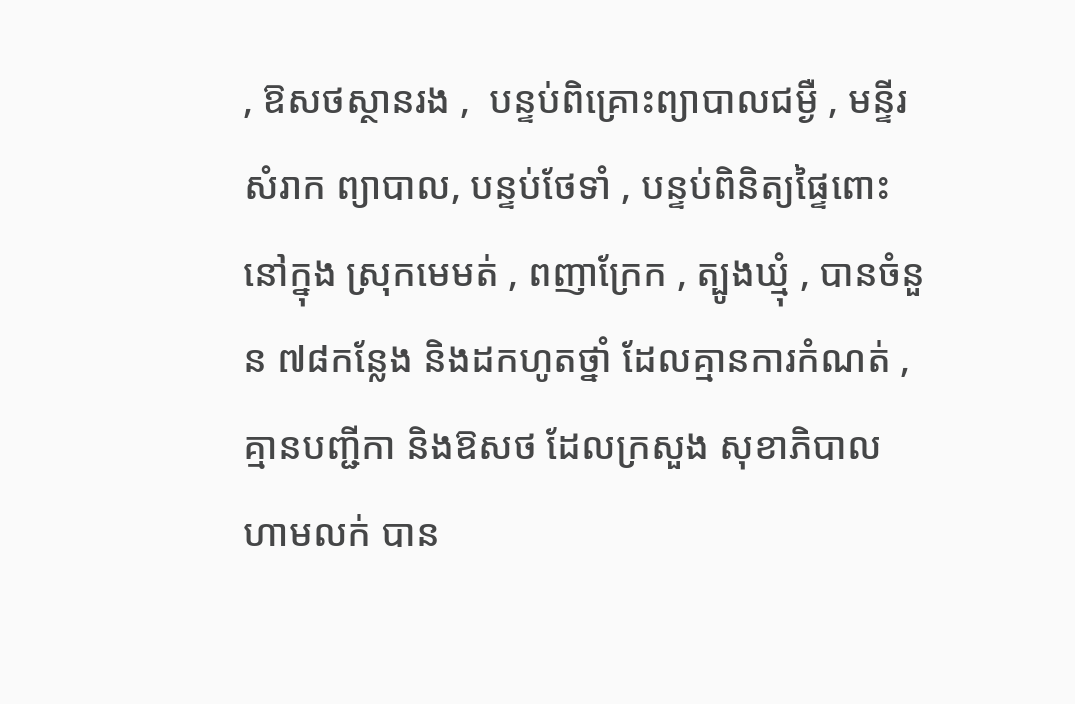, ឱសថស្ថានរង ,  បន្ទប់ពិគ្រោះព្យាបាលជម្ងឺ , មន្ទីរសំរាក ព្យាបាល, បន្ទប់ថែទាំ , បន្ទប់ពិនិត្យផ្ទៃពោះ នៅក្នុង ស្រុកមេមត់ , ពញាក្រែក , ត្បូងឃ្មុំ , បានចំនួន ៧៨កន្លែង និងដកហូតថ្នាំ ដែលគ្មានការកំណត់ , គ្មានបញ្ជីកា និងឱសថ ដែលក្រសួង សុខាភិបាល ហាមលក់ បាន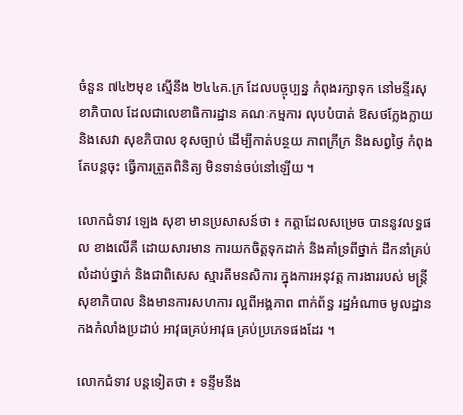ចំនួន ៧៤២មុខ ស្មើនឹង ២៤៤គ.ក្រ ដែលបច្ចុប្បន្ន កំពុងរក្សាទុក នៅមន្ទីរសុខាភិបាល ដែលជាលេខាធិការដ្ឋាន គណៈកម្មការ លុបបំបាត់ ឱសថក្លែងក្លាយ និងសេវា សុខភិបាល ខុសច្បាប់ ដើម្បីកាត់បន្ថយ ភាពក្រីក្រ និងសព្វថ្ងៃ កំពុងតែបន្តចុះ ធ្វើការត្រួតពិនិត្យ មិនទាន់ចប់នៅឡើយ ។

លោកជំទាវ ឡេង សុខា មានប្រសាសន៍ថា ៖ កត្តាដែលសម្រេច បាននូវលទ្ធផល ខាងលើគឺ ដោយសារមាន ការយកចិត្តទុកដាក់ និងគាំទ្រពីថ្នាក់ ដឹកនាំគ្រប់លំដាប់ថ្នាក់ និងជាពិសេស ស្មារតីមនសិការ ក្នុងការអនុវត្ត ការងាររបស់ មន្ត្រីសុខាភិបាល និងមានការសហការ ល្អពីអង្គភាព ពាក់ព័ន្ធ រដ្ឋអំណាច មូលដ្ឋាន កងកំលាំងប្រដាប់ អាវុធគ្រប់អាវុធ គ្រប់ប្រភេទផងដែរ ។

លោកជំទាវ បន្តទៀតថា ៖ ទន្ទឹមនឹង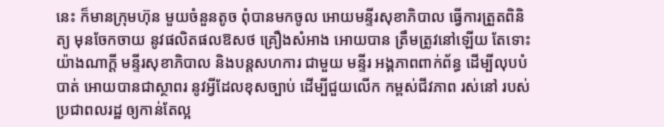នេះ ក៏មានក្រុមហ៊ុន មួយចំនួនតូច ពុំបានមកចូល អោយមន្ទីរសុខាភិបាល ធ្វើការត្រួតពិនិត្យ មុនចែកចាយ នូវផលិតផលឱសថ គ្រឿងសំអាង អោយបាន ត្រឹមត្រូវនៅឡើយ តែទោះយ៉ាងណាក្ដី មន្ទីរសុខាភិបាល និងបន្តសហការ ជាមួយ មន្ទីរ អង្គភាពពាក់ព័ន្ធ ដើម្បីលុបបំបាត់ អោយបានជាស្ថាពរ នូវអ្វីដែលខុសច្បាប់ ដើម្បីជួយលើក កម្ពស់ជីវភាព រស់នៅ របស់ប្រជាពលរដ្ឋ ឲ្យកាន់តែល្អ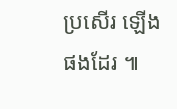ប្រសើរ ឡើងផងដែរ ៕